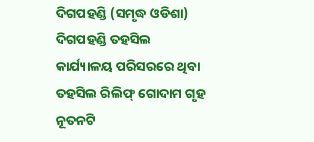ଦିଗପହଣ୍ଡି (ସମୃଦ୍ଧ ଓଡିଶା) ଦିଗପହଣ୍ଡି ତହସିଲ କାର୍ଯ୍ୟାଳୟ ପରିସରରେ ଥିବା ତହସିଲ ରିଲିଫ୍ ଗୋଦାମ ଗୃହ ନୂତନଟି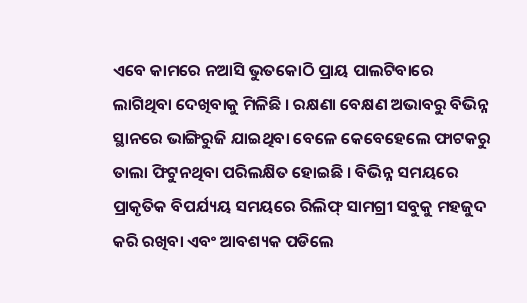ଏବେ କାମରେ ନଆସି ଭୁତକୋଠି ପ୍ରାୟ ପାଲଟିବାରେ ଲାଗିଥିବା ଦେଖିବାକୁ ମିଳିଛି । ରକ୍ଷଣା ବେକ୍ଷଣ ଅଭାବରୁ ବିଭିନ୍ନ ସ୍ଥାନରେ ଭାଙ୍ଗିରୁଜି ଯାଇଥିବା ବେଳେ କେବେହେଲେ ଫାଟକରୁ ତାଲା ଫିଟୁନଥିବା ପରିଲକ୍ଷିତ ହୋଇଛି । ବିଭିନ୍ନ ସମୟରେ ପ୍ରାକୃତିକ ବିପର୍ଯ୍ୟୟ ସମୟରେ ରିଲିଫ୍ ସାମଗ୍ରୀ ସବୁକୁ ମହଜୁଦ କରି ରଖିବା ଏବଂ ଆବଶ୍ୟକ ପଡିଲେ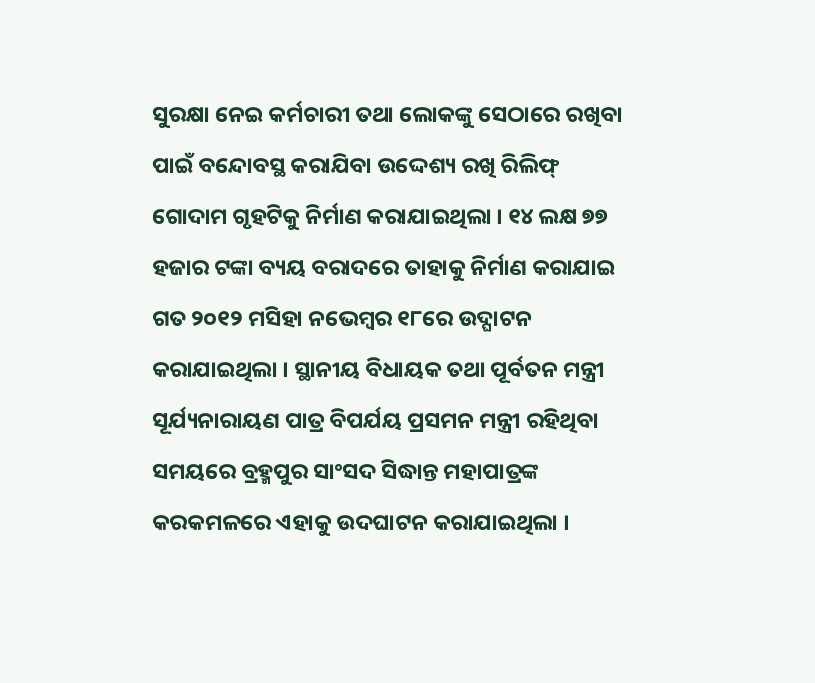ସୁରକ୍ଷା ନେଇ କର୍ମଚାରୀ ତଥା ଲୋକଙ୍କୁ ସେଠାରେ ରଖିବା ପାଇଁ ବନ୍ଦୋବସ୍ଥ କରାଯିବା ଉଦ୍ଦେଶ୍ୟ ରଖି ରିଲିଫ୍ ଗୋଦାମ ଗୃହଟିକୁ ନିର୍ମାଣ କରାଯାଇଥିଲା । ୧୪ ଲକ୍ଷ ୭୭ ହଜାର ଟଙ୍କା ବ୍ୟୟ ବରାଦରେ ତାହାକୁ ନିର୍ମାଣ କରାଯାଇ ଗତ ୨୦୧୨ ମସିହା ନଭେମ୍ବର ୧୮ରେ ଉଦ୍ଘାଟନ କରାଯାଇଥିଲା । ସ୍ଥାନୀୟ ବିଧାୟକ ତଥା ପୂର୍ବତନ ମନ୍ତ୍ରୀ ସୂର୍ଯ୍ୟନାରାୟଣ ପାତ୍ର ବିପର୍ଯୟ ପ୍ରସମନ ମନ୍ତ୍ରୀ ରହିଥିବା ସମୟରେ ବ୍ରହ୍ମପୁର ସାଂସଦ ସିଦ୍ଧାନ୍ତ ମହାପାତ୍ରଙ୍କ କରକମଳରେ ଏହାକୁ ଉଦଘାଟନ କରାଯାଇଥିଲା ।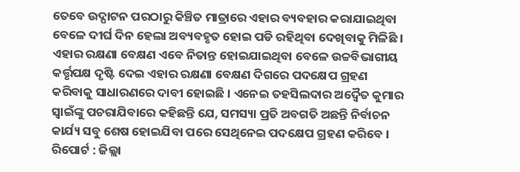ତେବେ ଉଦ୍ଘାଟନ ପରଠାରୁ କିଞ୍ଚିତ ମାତ୍ରାରେ ଏହାର ବ୍ୟବହାର କରାଯାଇଥିବା ବେଳେ ଦୀର୍ଘ ଦିନ ହେଲା ଅବ୍ୟବହୃତ ହୋଇ ପଡି ରହିଥିବା ଦେଖିବାକୁ ମିଳିଛି । ଏହାର ରକ୍ଷଣା ବେକ୍ଷଣ ଏବେ ନିତାନ୍ତ ହୋଇଯାଇଥିବା ବେଳେ ଉଚ୍ଚବିଭାଗୀୟ କର୍ତ୍ତୃପକ୍ଷ ଦୃଷ୍ଟି ଦେଇ ଏହାର ରକ୍ଷଣା ବେକ୍ଷଣ ଦିଗରେ ପଦକ୍ଷେପ ଗ୍ରହଣ କରିବାକୁ ସାଧାରଣରେ ଦାବୀ ହୋଇଛି । ଏନେଇ ତହସିଲଦାର ଅଦ୍ୱୈତ କୁମାର ସ୍ୱାଇଁଙ୍କୁ ପଚରାଯିବାରେ କହିଛନ୍ତି ଯେ, ସମସ୍ୟା ପ୍ରତି ଅବଗତି ଅଛନ୍ତି ନିର୍ବାଚନ କାର୍ଯ୍ୟ ସବୁ ଶେଷ ହୋଇଯିବା ପରେ ସେଥିନେଇ ପଦକ୍ଷେପ ଗ୍ରହଣ କରିବେ ।
ରିପୋର୍ଟ : ଜିଲ୍ଲା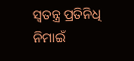ସ୍ୱତନ୍ତ୍ର ପ୍ରତିନିଧି ନିମାଇଁ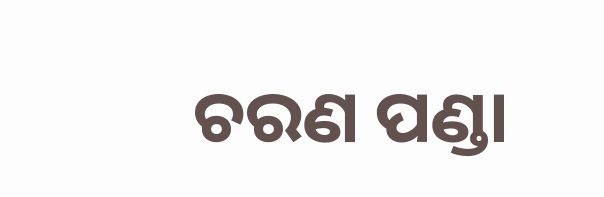ଚରଣ ପଣ୍ଡା